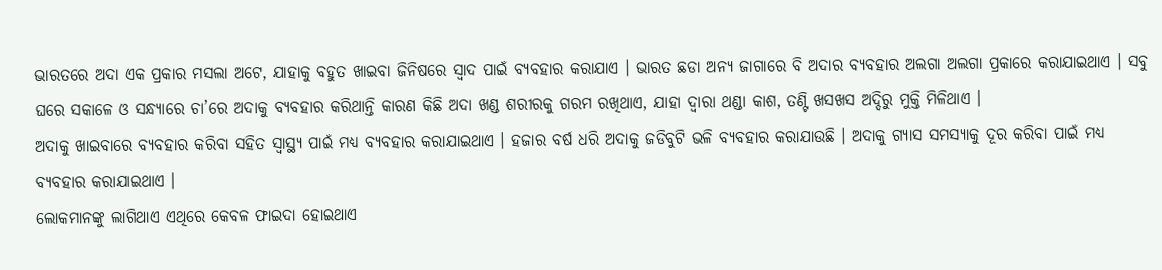ଭାରତରେ ଅଦା ଏକ ପ୍ରକାର ମସଲା ଅଟେ, ଯାହାକୁ ବହୁତ ଖାଇବା ଜିନିଷରେ ସ୍ଵାଦ ପାଇଁ ବ୍ୟବହାର କରାଯାଏ । ଭାରତ ଛଡା ଅନ୍ୟ ଜାଗାରେ ବି ଅଦାର ବ୍ୟବହାର ଅଲଗା ଅଲଗା ପ୍ରକାରେ କରାଯାଇଥାଏ । ସବୁ ଘରେ ସକାଳେ ଓ ସନ୍ଧ୍ୟାରେ ଚା’ରେ ଅଦାକୁ ବ୍ୟବହାର କରିଥାନ୍ତି କାରଣ କିଛି ଅଦା ଖଣ୍ଡ ଶରୀରକୁ ଗରମ ରଖିଥାଏ, ଯାହା ଦ୍ଵାରା ଥଣ୍ଡା କାଶ, ତଣ୍ଟି ଖସଖସ ଅଦ୍ଦିରୁ ମୁକ୍ତି ମିଳିଥାଏ ।
ଅଦାକୁ ଖାଇବାରେ ବ୍ୟବହାର କରିବା ସହିତ ସ୍ୱାସ୍ଥ୍ୟ ପାଇଁ ମଧ୍ୟ ବ୍ୟବହାର କରାଯାଇଥାଏ । ହଜାର ବର୍ଷ ଧରି ଅଦାକୁ ଜଡିବୁଟି ଭଳି ବ୍ୟବହାର କରାଯାଉଛି । ଅଦାକୁ ଗ୍ଯାସ ସମସ୍ୟାକୁ ଦୂର କରିବା ପାଇଁ ମଧ୍ୟ ବ୍ୟବହାର କରାଯାଇଥାଏ ।
ଲୋକମାନଙ୍କୁ ଲାଗିଥାଏ ଏଥିରେ କେବଳ ଫାଇଦା ହୋଇଥାଏ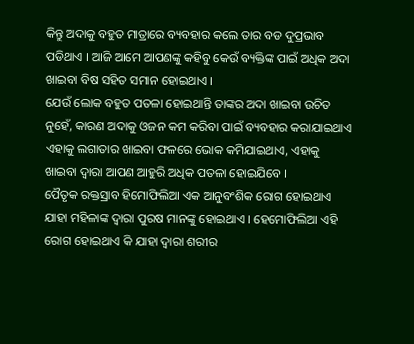କିନ୍ତୁ ଅଦାକୁ ବହୁତ ମାତ୍ରାରେ ବ୍ୟବହାର କଲେ ତାର ବଡ ଦୁପ୍ରଭାବ ପଡିଥାଏ । ଆଜି ଆମେ ଆପଣଙ୍କୁ କହିବୁ କେଉଁ ବ୍ୟକ୍ତିଙ୍କ ପାଇଁ ଅଧିକ ଅଦା ଖାଇବା ବିଷ ସହିତ ସମାନ ହୋଇଥାଏ ।
ଯେଉଁ ଲୋକ ବହୁତ ପତଳା ହୋଇଥାନ୍ତି ତାଙ୍କର ଅଦା ଖାଇବା ଉଚିତ ନୁହେଁ, କାରଣ ଅଦାକୁ ଓଜନ କମ କରିବା ପାଇଁ ବ୍ୟବହାର କରାଯାଇଥାଏ ଏହାକୁ ଲଗାତାର ଖାଇବା ଫଳରେ ଭୋକ କମିଯାଇଥାଏ, ଏହାକୁ ଖାଇବା ଦ୍ଵାରା ଆପଣ ଆହୁରି ଅଧିକ ପତଳା ହୋଇଯିବେ ।
ପୈତୃକ ରକ୍ତସ୍ରାବ ହିମୋଫିଲିଆ ଏକ ଆନୁବଂଶିକ ରୋଗ ହୋଇଥାଏ ଯାହା ମହିଳାଙ୍କ ଦ୍ଵାରା ପୁରଷ ମାନଙ୍କୁ ହୋଇଥାଏ । ହେମୋଫିଲିଆ ଏହି ରୋଗ ହୋଇଥାଏ କି ଯାହା ଦ୍ଵାରା ଶରୀର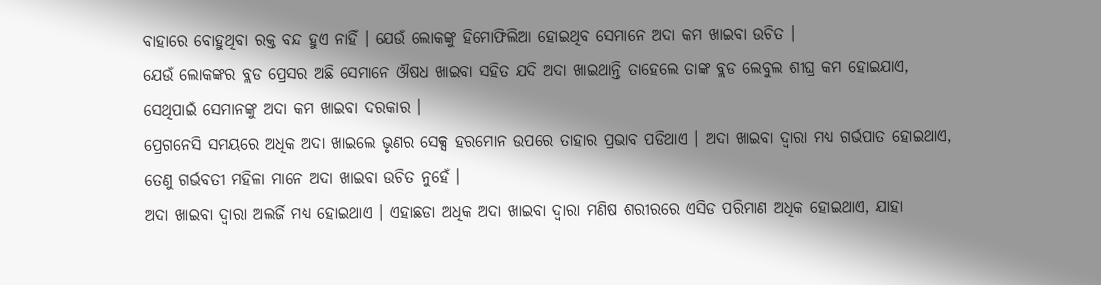ବାହାରେ ବୋହୁଥିବା ରକ୍ତ ବନ୍ଦ ହୁଏ ନାହିଁ । ଯେଉଁ ଲୋକଙ୍କୁ ହିମୋଫିଲିଆ ହୋଇଥିବ ସେମାନେ ଅଦା କମ ଖାଇବା ଉଚିତ ।
ଯେଉଁ ଲୋକଙ୍କର ବ୍ଲଡ ପ୍ରେସର ଅଛି ସେମାନେ ଔଷଧ ଖାଇବା ସହିତ ଯଦି ଅଦା ଖାଇଥାନ୍ତି ତାହେଲେ ତାଙ୍କ ବ୍ଲଡ ଲେବୁଲ ଶୀଘ୍ର କମ ହୋଇଯାଏ, ସେଥିପାଇଁ ସେମାନଙ୍କୁ ଅଦା କମ ଖାଇବା ଦରକାର ।
ପ୍ରେଗନେସି ସମୟରେ ଅଧିକ ଅଦା ଖାଇଲେ ଭୃଣର ସେକ୍ସ ହରମୋନ ଉପରେ ତାହାର ପ୍ରଭାବ ପଡିଥାଏ । ଅଦା ଖାଇବା ଦ୍ଵାରା ମଧ୍ୟ ଗର୍ଭପାତ ହୋଇଥାଏ, ତେଣୁ ଗର୍ଭବତୀ ମହିଳା ମାନେ ଅଦା ଖାଇବା ଉଚିତ ନୁହେଁ ।
ଅଦା ଖାଇବା ଦ୍ଵାରା ଅଲର୍ଜି ମଧ୍ୟ ହୋଇଥାଏ । ଏହାଛଡା ଅଧିକ ଅଦା ଖାଇବା ଦ୍ଵାରା ମଣିଷ ଶରୀରରେ ଏସିଡ ପରିମାଣ ଅଧିକ ହୋଇଥାଏ, ଯାହା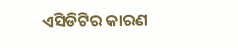ଏସିଡିଟିର କାରଣ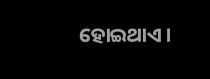ହୋଇଥାଏ ।